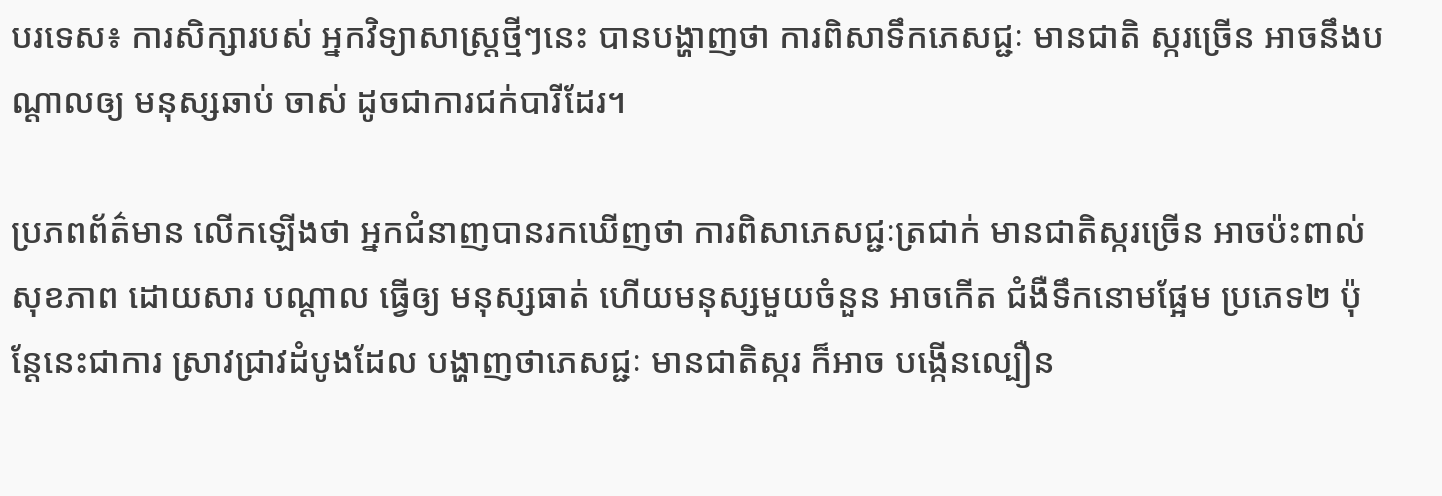បរទេស៖ ការសិក្សារបស់ អ្នកវិទ្យាសាស្ត្រថ្មីៗនេះ បានបង្ហាញថា ការពិសាទឹកភេសជ្ជៈ មានជាតិ ស្ករច្រើន អាចនឹងបណ្តាលឲ្យ មនុស្សឆាប់ ចាស់ ដូចជាការជក់បារីដែរ។

ប្រភពព័ត៌មាន លើកឡើងថា អ្នកជំនាញបានរកឃើញថា ការពិសាភេសជ្ជៈត្រជាក់ មានជាតិស្ករច្រើន អាចប៉ះពាល់សុខភាព ដោយសារ បណ្តាល ធ្វើឲ្យ មនុស្សធាត់ ហើយមនុស្សមួយចំនួន អាចកើត ជំងឺទឹកនោមផ្អែម ប្រភេទ២ ប៉ុន្តែនេះជាការ ស្រាវជ្រាវដំបូងដែល បង្ហាញថាភេសជ្ជៈ មានជាតិស្ករ ក៏អាច បង្កើនល្បឿន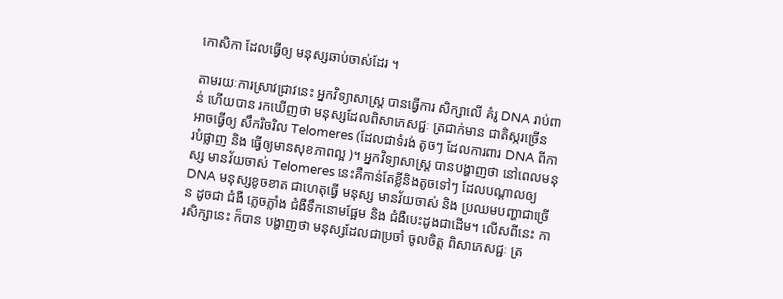កោសិកា ដែលធ្វើឲ្យ មនុស្សឆាប់ចាស់ដែរ ។

តាមរយៈការស្រាវជ្រាវនេះ អ្នកវិទ្យាសាស្ត្រ បានធ្វើការ សិក្សាលើ គំរូ DNA រាប់ពាន់ ហើយបាន រកឃើញថា មនុស្សដែលពិសាភេសជ្ជៈ ត្រជាក់មាន ជាតិស្ករច្រើន អាចធ្វើឲ្យ សឹករិចរិល Telomeres (ដែលជាទំរង់ តូចៗ ដែលការពារ DNA ពីការបំផ្លាញ និង ធ្វើឲ្យមានសុខភាពល្អ )។ អ្នកវិទ្យាសាស្ត្រ បានបង្ហាញថា នៅពេលមនុស្ស មានវ័យចាស់ Telomeres នេះគឺកាន់តែខ្លីនិងតូចទៅៗ ដែលបណ្តាលឲ្យDNA មនុស្សខូចខាត ជាហេតុធ្វើ មនុស្ស មានវ័យចាស់ និង ប្រឈមបញ្ហាជាច្រើន ដូចជា ជំងឺ ភ្លេចភ្លាំង ជំងឺទឹកនោមផ្អែម និង ជំងឺបេះដូងជាដើម។ លើសពីនេះ ការសិក្សានេះ ក៏បាន បង្ហាញថា មនុស្សដែលជាប្រចាំ ចូលចិត្ត ពិសាភេសជ្ជៈ ត្រ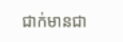ជាក់មានជា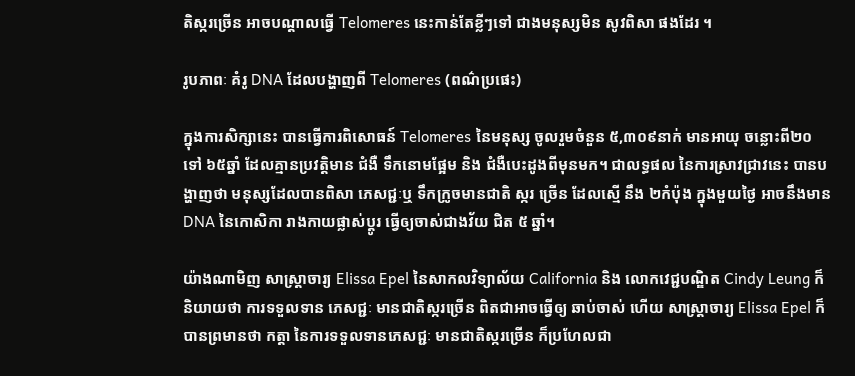តិស្ករច្រើន អាចបណ្តាលធ្វើ Telomeres នេះកាន់តែខ្លីៗទៅ ជាងមនុស្សមិន សូវពិសា ផងដែរ ។

រូបភាពៈ គំរូ DNA ដែលបង្ហាញពី Telomeres (ពណ៌ប្រផេះ)

ក្នុងការសិក្សានេះ បានធ្វើការពិសោធន៍ Telomeres នៃមនុស្ស ចូលរួមចំនួន ៥,៣០៩នាក់ មានអាយុ ចន្លោះពី២០ទៅ ៦៥ឆ្នាំ ដែលគ្មានប្រវត្តិមាន ជំងឺ ទឹកនោមផ្អែម និង ជំងឺបេះដូងពីមុនមក។ ជាលទ្ធផល នៃការស្រាវជ្រាវនេះ បានបង្ហាញថា មនុស្សដែលបានពិសា ភេសជ្ជៈឬ ទឹកក្រូចមានជាតិ ស្ករ ច្រើន ដែលស្មើ នឹង ២កំប៉ុង ក្នុងមួយថ្ងៃ អាចនឹងមាន DNA នៃកោសិកា រាងកាយផ្លាស់ប្តូរ ធ្វើឲ្យចាស់ជាងវ័យ ជិត ៥ ឆ្នាំ។

យ៉ាងណាមិញ សាស្ត្រាចារ្យ Elissa Epel នៃសាកលវិទ្យាល័យ California និង លោកវេជ្ជបណ្ឌិត Cindy Leung ក៏និយាយថា ការទទួលទាន ភេសជ្ជៈ មានជាតិស្ករច្រើន ពិតជាអាចធ្វើឲ្យ ឆាប់ចាស់ ហើយ សាស្ត្រាចារ្យ Elissa Epel ក៏បានព្រមានថា កត្តា នៃការទទួលទានភេសជ្ជៈ មានជាតិស្ករច្រើន ក៏ប្រហែលជា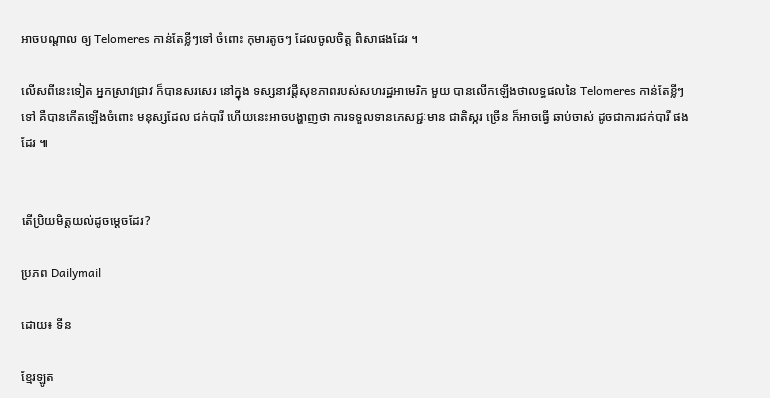អាចបណ្តាល ឲ្យ Telomeres កាន់តែខ្លីៗទៅ ចំពោះ កុមារតូចៗ ដែលចូលចិត្ត ពិសាផងដែរ ។

លើសពីនេះទៀត អ្នកស្រាវជ្រាវ ក៏បានសរសេរ នៅក្នុង ទស្សនាវដ្តីសុខភាពរបស់សហរដ្ឋអាមេរិក មួយ បានលើកឡើងថាលទ្ធផលនៃ Telomeres កាន់តែខ្លីៗទៅ គឺបានកើតឡើងចំពោះ មនុស្សដែល ជក់បារី ហើយនេះអាចបង្ហាញថា ការទទួលទានភេសជ្ជៈមាន ជាតិស្ករ ច្រើន ក៏អាចធ្វើ ឆាប់ចាស់ ដូចជាការជក់បារី ផងដែរ ៕


តើប្រិយមិត្តយល់ដូចម្តេចដែរ?

ប្រភព Dailymail

ដោយ៖ ទីន

ខ្មែរឡូត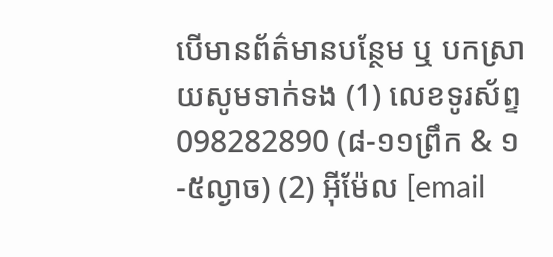បើមានព័ត៌មានបន្ថែម ឬ បកស្រាយសូមទាក់ទង (1) លេខទូរស័ព្ទ 098282890 (៨-១១ព្រឹក & ១-៥ល្ងាច) (2) អ៊ីម៉ែល [email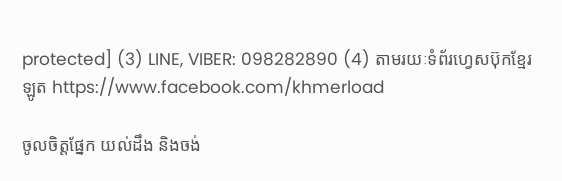protected] (3) LINE, VIBER: 098282890 (4) តាមរយៈទំព័រហ្វេសប៊ុកខ្មែរឡូត https://www.facebook.com/khmerload

ចូលចិត្តផ្នែក យល់ដឹង និងចង់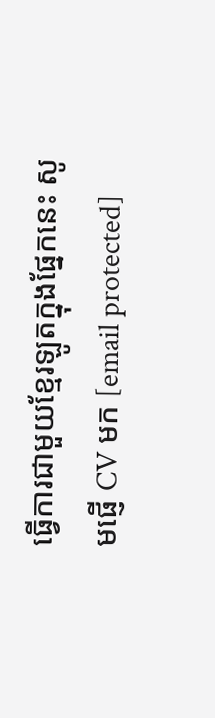ធ្វើការជាមួយខ្មែរឡូតក្នុងផ្នែកនេះ សូមផ្ញើ CV មក [email protected]